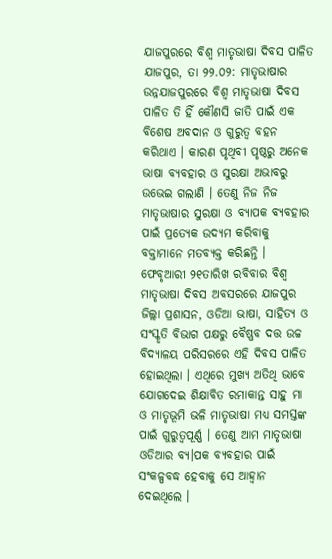ଯାଜପୁରରେ ବିଶ୍ୱ ମାତୃଭାଷା ଦିବସ ପାଳିତ
ଯାଜପୁର, ତା ୨୨.୦୨: ମାତୃଭାଷାର ଉନ୍ନଯାଜପୁରରେ ବିଶ୍ୱ ମାତୃଭାଷା ଦିବସ ପାଳିତ ତି ହିଁ କୌଣସି ଜାତି ପାଇଁ ଏକ ବିଶେଷ ଅବଦାନ ଓ ଗୁରୁତ୍ୱ ବହନ କରିଥାଏ । କାରଣ ପୃଥିବୀ ପୃଷ୍ଠରୁ ଅନେକ ଭାଷା ବ୍ୟବହାର ଓ ସୁରକ୍ଷା ଅଭାବରୁ ଉଭେଇ ଗଲାଣି । ତେଣୁ ନିଜ ନିଜ ମାତୃଭାଷାର ସୁରକ୍ଷା ଓ ବ୍ୟାପକ ବ୍ୟବହାର ପାଇଁ ପ୍ରତ୍ୟେକ ଉଦ୍ୟମ କରିବାକୁ ବକ୍ତାମାନେ ମତବ୍ୟକ୍ତ କରିଛନ୍ତି । ଫେବୃଆରୀ ୨୧ତାରିଖ ରବିବାର ବିଶ୍ୱ ମାତୃଭାଷା ଦିବସ ଅବସରରେ ଯାଜପୁର ଜିଲ୍ଲା ପ୍ରଶାସନ, ଓଡିଆ ଭାଷା, ସାହିତ୍ୟ ଓ ସଂସ୍କୃତି ବିଭାଗ ପକ୍ଷରୁ ବୈଷ୍ଣବ ଦତ୍ତ ଉଚ୍ଚ ବିଦ୍ୟାଳୟ ପରିସରରେ ଏହି ଦିବସ ପାଳିତ ହୋଇଥିଲା । ଏଥିରେ ମୁଖ୍ୟ ଅତିଥି ଭାବେ ଯୋଗଦେଇ ଶିକ୍ଷାବିତ ରମାକାନ୍ତ ସାହୁ ମା ଓ ମାତୃଭୂମି ଭଳି ମାତୃଭାଷା ମଧ୍ୟ ସମସ୍ତଙ୍କ ପାଇଁ ଗୁରୁତ୍ୱପୂର୍ଣ୍ଣ । ତେଣୁ ଆମ ମାତୃଭାଷା ଓଡିଆର ବ୍ୟ।ପକ ବ୍ୟବହାର ପାଇଁ ସଂକଳ୍ପବଦ୍ଧ ହେବାକୁ ସେ ଆହ୍ୱାନ ଦେଇଥିଲେ ।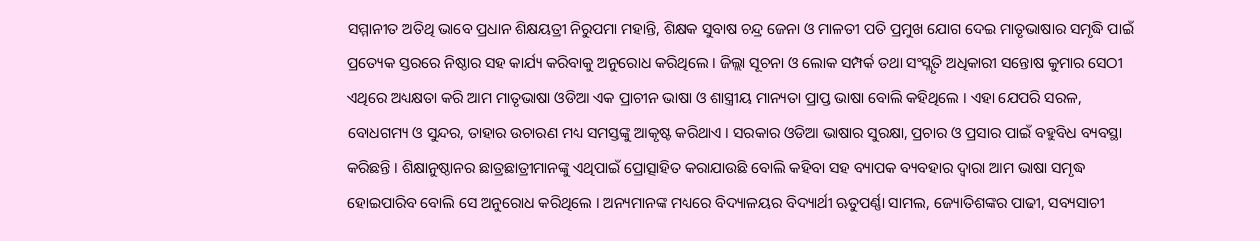ସମ୍ମାନୀତ ଅତିଥି ଭାବେ ପ୍ରଧାନ ଶିକ୍ଷୟତ୍ରୀ ନିରୁପମା ମହାନ୍ତି, ଶିକ୍ଷକ ସୁବାଷ ଚନ୍ଦ୍ର ଜେନା ଓ ମାଳତୀ ପତି ପ୍ରମୁଖ ଯୋଗ ଦେଇ ମାତୃଭାଷାର ସମୃଦ୍ଧି ପାଇଁ ପ୍ରତ୍ୟେକ ସ୍ତରରେ ନିଷ୍ଠାର ସହ କାର୍ଯ୍ୟ କରିବାକୁ ଅନୁରୋଧ କରିଥିଲେ । ଜିଲ୍ଲା ସୂଚନା ଓ ଲୋକ ସମ୍ପର୍କ ତଥା ସଂସ୍ଲୃତି ଅଧିକାରୀ ସନ୍ତୋଷ କୁମାର ସେଠୀ ଏଥିରେ ଅଧ୍ୟକ୍ଷତା କରି ଆମ ମାତୃଭାଷା ଓଡିଆ ଏକ ପ୍ରାଚୀନ ଭାଷା ଓ ଶାସ୍ତ୍ରୀୟ ମାନ୍ୟତା ପ୍ରାପ୍ତ ଭାଷା ବୋଲି କହିଥିଲେ । ଏହା ଯେପରି ସରଳ, ବୋଧଗମ୍ୟ ଓ ସୁନ୍ଦର, ତାହାର ଉଚାରଣ ମଧ୍ୟ ସମସ୍ତଙ୍କୁ ଆକୃଷ୍ଟ କରିଥାଏ । ସରକାର ଓଡିଆ ଭାଷାର ସୁରକ୍ଷା, ପ୍ରଚାର ଓ ପ୍ରସାର ପାଇଁ ବହୁବିଧ ବ୍ୟବସ୍ଥା କରିଛନ୍ତି । ଶିକ୍ଷାନୁଷ୍ଠାନର ଛାତ୍ରଛାତ୍ରୀମାନଙ୍କୁ ଏଥିପାଇଁ ପ୍ରୋତ୍ସାହିତ କରାଯାଉଛି ବୋଲି କହିବା ସହ ବ୍ୟାପକ ବ୍ୟବହାର ଦ୍ୱାରା ଆମ ଭାଷା ସମୃଦ୍ଧ ହୋଇପାରିବ ବୋଲି ସେ ଅନୁରୋଧ କରିଥିଲେ । ଅନ୍ୟମାନଙ୍କ ମଧ୍ୟରେ ବିଦ୍ୟାଳୟର ବିଦ୍ୟାର୍ଥୀ ଋତୁପର୍ଣ୍ଣା ସାମଲ, ଜ୍ୟୋତିଶଙ୍କର ପାଢୀ, ସବ୍ୟସାଚୀ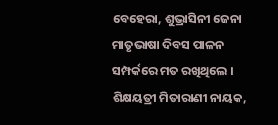ବେହେରା, ଶୁଭ୍ରାସିନୀ ଜେନା ମାତୃଭାଷା ଦିବସ ପାଳନ ସମ୍ପର୍କରେ ମତ ରଖିଥିଲେ । ଶିକ୍ଷୟତ୍ରୀ ମିତାରାଣୀ ନାୟକ,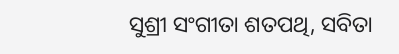ସୁଶ୍ରୀ ସଂଗୀତା ଶତପଥି, ସବିତା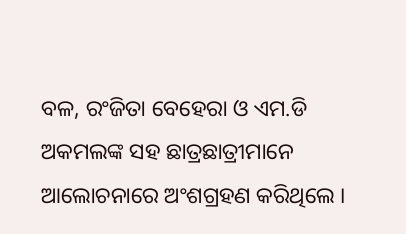ବଳ, ରଂଜିତା ବେହେରା ଓ ଏମ.ଡି ଅକମଲଙ୍କ ସହ ଛାତ୍ରଛାତ୍ରୀମାନେ ଆଲୋଚନାରେ ଅଂଶଗ୍ରହଣ କରିଥିଲେ ।